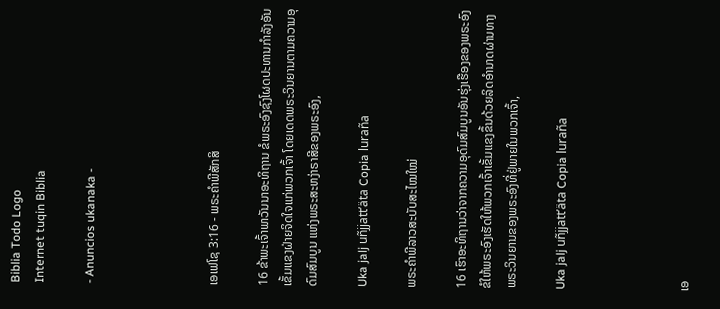Biblia Todo Logo
Internet tuqin Biblia

- Anuncios ukanaka -




ເອເຟໂຊ 3:16 - ພຣະຄຳພີສັກສິ

16 ຂ້າພະເຈົ້າພາວັນນາອະທິຖານ ຂໍພຣະອົງຊົງໂຜດປະທານກຳລັງອັນເຂັ້ມແຂງຝ່າຍຈິດໃຈແກ່ພວກເຈົ້າ ໂດຍເດດພຣະວິນຍານຕາມຄວາມອຸດົມສົມບູນ ແຫ່ງພຣະສະຫງ່າຣາສີຂອງພຣະອົງ,

Uka jalj uñjjattʼäta Copia luraña

ພຣະຄຳພີລາວສະບັບສະໄໝໃໝ່

16 ເຮົາອະທິຖານວ່າຈາກຄວາມອຸດົມສົມບູນອັນຮຸ່ງເຮືອງຂອງພຣະອົງ ຂໍໃຫ້ພຣະອົງເຮັດໃຫ້ພວກເຈົ້າເຂັ້ມແຂງຂຶ້ນດ້ວຍລິດອຳນາດຜ່ານທາງພຣະວິນຍານຂອງພຣະອົງທີ່ຢູ່ພາຍໃນພວກເຈົ້າ,

Uka jalj uñjjattʼäta Copia luraña




ເອ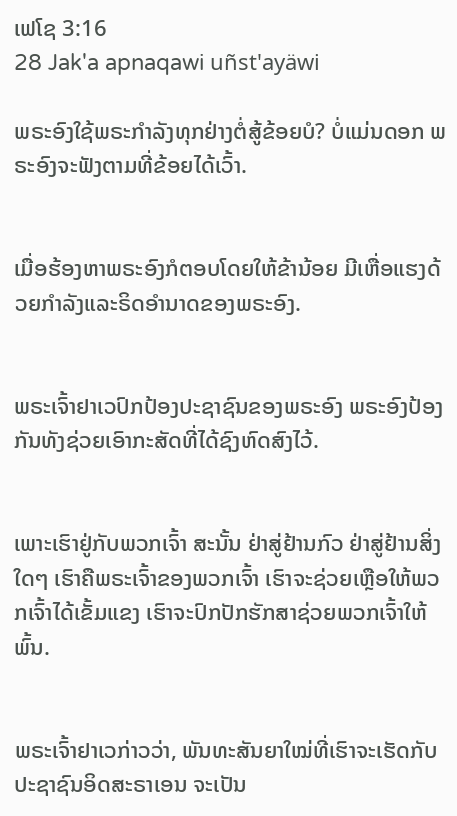ເຟໂຊ 3:16
28 Jak'a apnaqawi uñst'ayäwi

ພຣະອົງໃຊ້ພຣະກຳລັງທຸກຢ່າງຕໍ່ສູ້ຂ້ອຍບໍ? ບໍ່ແມ່ນດອກ ພຣະອົງຈະຟັງຕາມທີ່ຂ້ອຍໄດ້ເວົ້າ.


ເມື່ອຮ້ອງຫາພຣະອົງກໍຕອບໂດຍໃຫ້ຂ້ານ້ອຍ ມີເຫື່ອແຮງດ້ວຍກຳລັງແລະຣິດອຳນາດຂອງພຣະອົງ.


ພຣະເຈົ້າຢາເວປົກປ້ອງປະຊາຊົນຂອງພຣະອົງ ພຣະອົງປ້ອງກັນທັງຊ່ວຍເອົາກະສັດທີ່ໄດ້ຊົງຫົດສົງໄວ້.


ເພາະເຮົາຢູ່ກັບພວກເຈົ້າ ສະນັ້ນ ຢ່າສູ່ຢ້ານກົວ ຢ່າສູ່ຢ້ານສິ່ງໃດໆ ເຮົາຄືພຣະເຈົ້າຂອງພວກເຈົ້າ ເຮົາຈະຊ່ວຍເຫຼືອໃຫ້ພວກເຈົ້າໄດ້ເຂັ້ມແຂງ ເຮົາຈະປົກປັກຮັກສາຊ່ວຍພວກເຈົ້າໃຫ້ພົ້ນ.


ພຣະເຈົ້າຢາເວກ່າວວ່າ, ພັນທະສັນຍາໃໝ່ທີ່ເຮົາຈະເຮັດກັບປະຊາຊົນອິດສະຣາເອນ ຈະເປັນ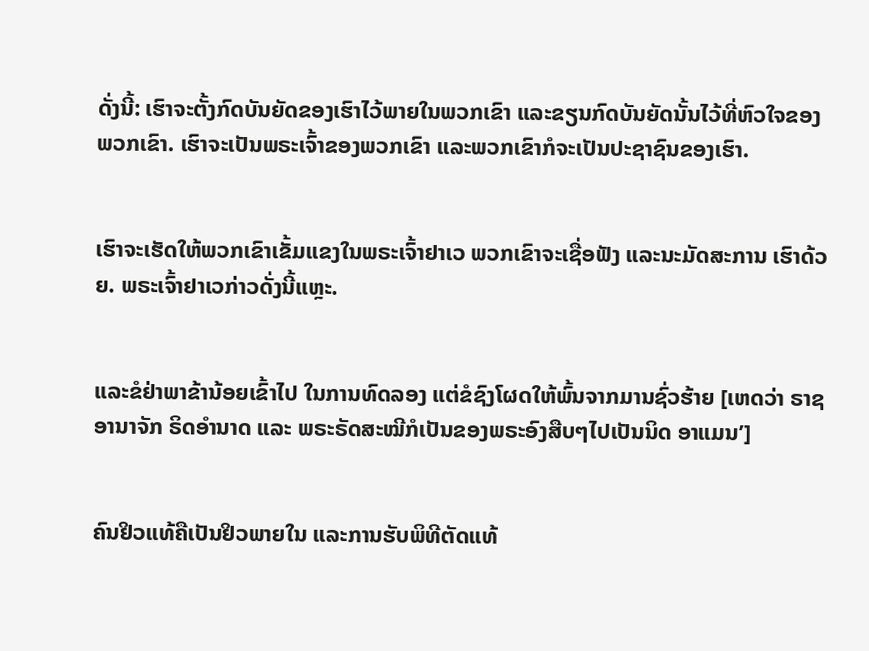ດັ່ງນີ້: ເຮົາຈະຕັ້ງກົດບັນຍັດຂອງເຮົາໄວ້ພາຍໃນພວກເຂົາ ແລະຂຽນກົດບັນຍັດນັ້ນໄວ້ທີ່ຫົວໃຈຂອງພວກເຂົາ. ເຮົາຈະເປັນພຣະເຈົ້າຂອງພວກເຂົາ ແລະພວກເຂົາກໍຈະເປັນປະຊາຊົນຂອງເຮົາ.


ເຮົາຈະເຮັດໃຫ້ພວກເຂົາເຂັ້ມແຂງໃນພຣະເຈົ້າຢາເວ ພວກເຂົາຈະເຊື່ອຟັງ ແລະນະມັດສະການ ເຮົາດ້ວຍ. ພຣະເຈົ້າຢາເວກ່າວດັ່ງນີ້ແຫຼະ.


ແລະຂໍຢ່າພາຂ້ານ້ອຍເຂົ້າໄປ ໃນການທົດລອງ ແຕ່ຂໍຊົງໂຜດໃຫ້ພົ້ນຈາກມານຊົ່ວຮ້າຍ [ເຫດວ່າ ຣາຊອານາຈັກ ຣິດອຳນາດ ແລະ ພຣະຣັດສະໝີກໍເປັນຂອງພຣະອົງສືບໆໄປເປັນນິດ ອາແມນ’]


ຄົນຢິວແທ້ຄືເປັນຢິວພາຍໃນ ແລະການຮັບພິທີຕັດແທ້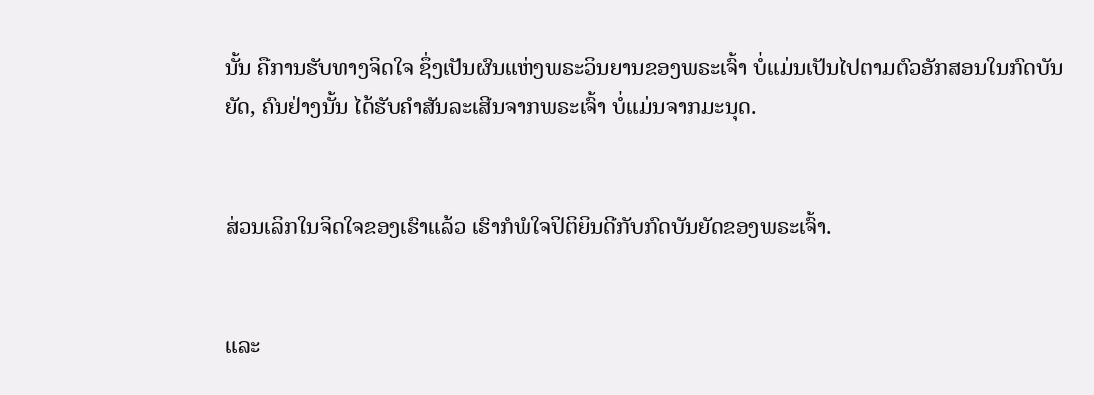ນັ້ນ ຄືການຮັບທາງຈິດໃຈ ຊຶ່ງເປັນຜົນແຫ່ງພຣະວິນຍານຂອງພຣະເຈົ້າ ບໍ່ແມ່ນເປັນໄປຕາມຕົວອັກສອນໃນກົດບັນຍັດ, ຄົນຢ່າງນັ້ນ ໄດ້ຮັບຄຳສັນລະເສີນຈາກພຣະເຈົ້າ ບໍ່ແມ່ນຈາກມະນຸດ.


ສ່ວນເລິກໃນຈິດໃຈຂອງເຮົາແລ້ວ ເຮົາກໍພໍໃຈປິຕິຍິນດີກັບກົດບັນຍັດຂອງພຣະເຈົ້າ.


ແລະ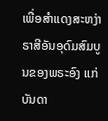ເພື່ອສຳແດງສະຫງ່າຣາສີອັນອຸດົມສົມບູນຂອງພຣະອົງ ແກ່ບັນດາ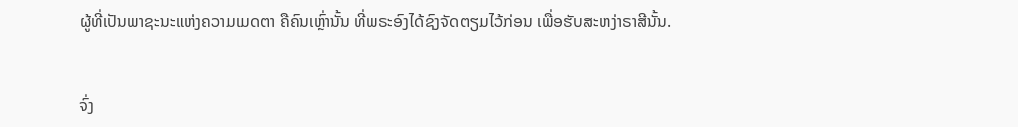ຜູ້ທີ່ເປັນພາຊະນະແຫ່ງຄວາມເມດຕາ ຄືຄົນເຫຼົ່ານັ້ນ ທີ່ພຣະອົງໄດ້ຊົງຈັດຕຽມໄວ້ກ່ອນ ເພື່ອຮັບສະຫງ່າຣາສີນັ້ນ.


ຈົ່ງ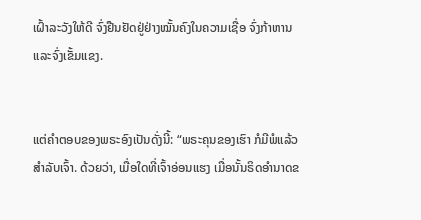ເຝົ້າລະວັງໃຫ້ດີ ຈົ່ງຢືນຢັດຢູ່ຢ່າງໝັ້ນຄົງໃນຄວາມເຊື່ອ ຈົ່ງກ້າຫານ ແລະຈົ່ງເຂັ້ມແຂງ.


ແຕ່ຄຳຕອບຂອງພຣະອົງເປັນດັ່ງນີ້: “ພຣະຄຸນຂອງເຮົາ ກໍມີພໍແລ້ວສຳລັບເຈົ້າ. ດ້ວຍວ່າ, ເມື່ອໃດທີ່ເຈົ້າອ່ອນແຮງ ເມື່ອນັ້ນຣິດອຳນາດຂ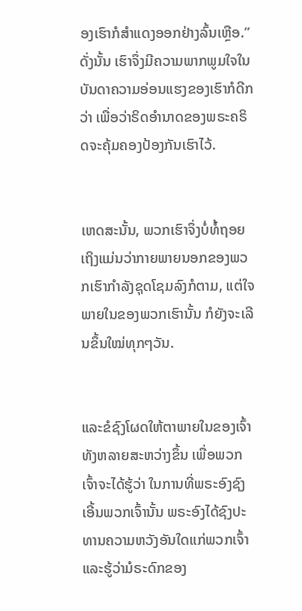ອງເຮົາກໍສຳແດງອອກຢ່າງລົ້ນເຫຼືອ.” ດັ່ງນັ້ນ ເຮົາຈຶ່ງມີຄວາມພາກພູມໃຈໃນບັນດາຄວາມອ່ອນແຮງຂອງເຮົາກໍດີກວ່າ ເພື່ອວ່າຣິດອຳນາດຂອງພຣະຄຣິດຈະຄຸ້ມຄອງປ້ອງກັນເຮົາໄວ້.


ເຫດສະນັ້ນ, ພວກເຮົາຈຶ່ງບໍ່ທໍ້ຖອຍ ເຖິງແມ່ນວ່າກາຍພາຍນອກຂອງພວກເຮົາກຳລັງຊຸດໂຊມລົງກໍຕາມ, ແຕ່ໃຈພາຍໃນຂອງພວກເຮົານັ້ນ ກໍຍັງຈະເລີນຂຶ້ນໃໝ່ທຸກໆວັນ.


ແລະຂໍຊົງໂຜດໃຫ້ຕາພາຍໃນຂອງເຈົ້າທັງຫລາຍສະຫວ່າງຂຶ້ນ ເພື່ອພວກເຈົ້າຈະໄດ້ຮູ້ວ່າ ໃນການທີ່ພຣະອົງຊົງເອີ້ນພວກເຈົ້ານັ້ນ ພຣະອົງໄດ້ຊົງປະທານຄວາມຫວັງອັນໃດແກ່ພວກເຈົ້າ ແລະຮູ້ວ່າມໍຣະດົກຂອງ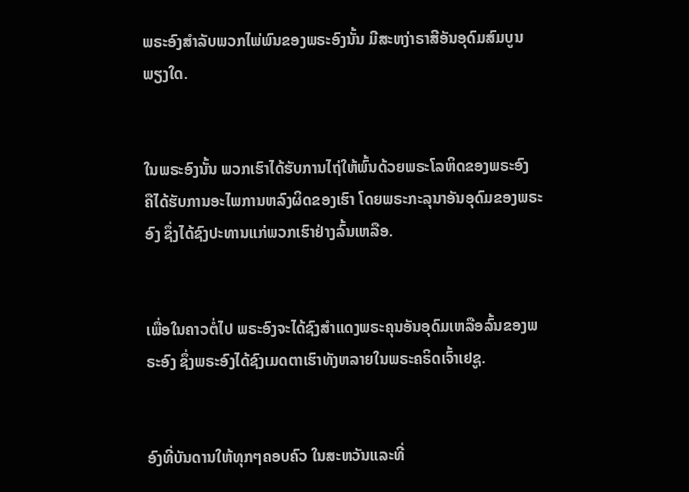ພຣະອົງສຳລັບພວກໄພ່ພົນຂອງພຣະອົງນັ້ນ ມີສະຫງ່າຣາສີອັນອຸດົມສົມບູນພຽງໃດ.


ໃນພຣະອົງນັ້ນ ພວກເຮົາໄດ້ຮັບການໄຖ່ໃຫ້ພົ້ນດ້ວຍພຣະໂລຫິດຂອງພຣະອົງ ຄືໄດ້ຮັບການອະໄພການຫລົງຜິດຂອງເຮົາ ໂດຍພຣະກະລຸນາອັນອຸດົມຂອງພຣະອົງ ຊຶ່ງໄດ້ຊົງປະທານແກ່ພວກເຮົາຢ່າງລົ້ນເຫລືອ.


ເພື່ອໃນຄາວຕໍ່ໄປ ພຣະອົງຈະໄດ້ຊົງສຳແດງພຣະຄຸນອັນອຸດົມເຫລືອລົ້ນຂອງພຣະອົງ ຊຶ່ງພຣະອົງໄດ້ຊົງເມດຕາເຮົາທັງຫລາຍໃນພຣະຄຣິດເຈົ້າເຢຊູ.


ອົງທີ່ບັນດານໃຫ້ທຸກໆຄອບຄົວ ໃນສະຫວັນແລະທີ່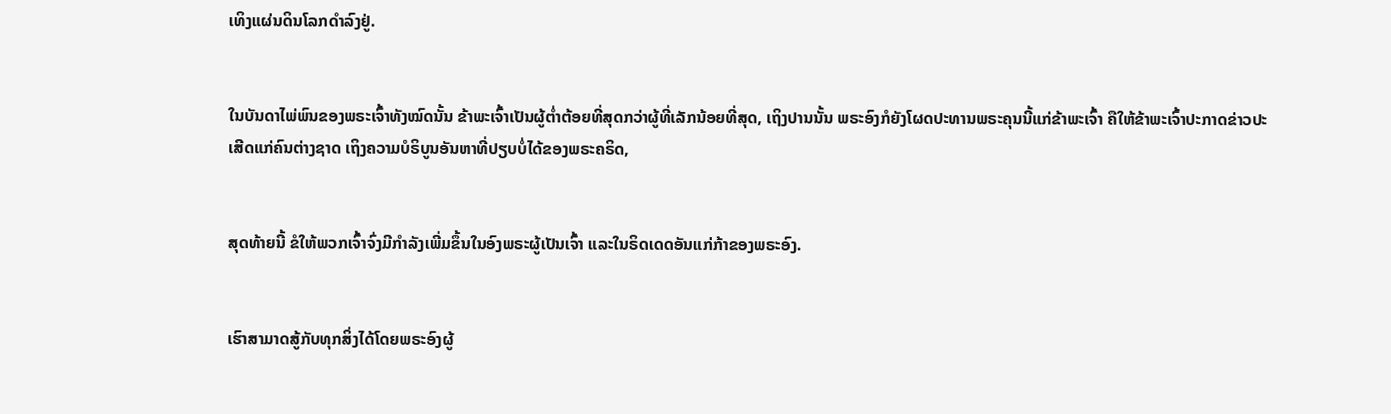ເທິງແຜ່ນດິນໂລກດຳລົງຢູ່.


ໃນບັນດາໄພ່ພົນຂອງພຣະເຈົ້າທັງໝົດນັ້ນ ຂ້າພະເຈົ້າເປັນຜູ້ຕໍ່າຕ້ອຍທີ່ສຸດກວ່າຜູ້ທີ່ເລັກນ້ອຍທີ່ສຸດ, ເຖິງປານນັ້ນ ພຣະອົງກໍຍັງໂຜດປະທານພຣະຄຸນນີ້ແກ່ຂ້າພະເຈົ້າ ຄືໃຫ້ຂ້າພະເຈົ້າປະກາດຂ່າວປະເສີດແກ່ຄົນຕ່າງຊາດ ເຖິງຄວາມບໍຣິບູນອັນຫາທີ່ປຽບບໍ່ໄດ້ຂອງພຣະຄຣິດ,


ສຸດທ້າຍນີ້ ຂໍໃຫ້ພວກເຈົ້າຈົ່ງມີກຳລັງເພີ່ມຂຶ້ນໃນອົງພຣະຜູ້ເປັນເຈົ້າ ແລະໃນຣິດເດດອັນແກ່ກ້າຂອງພຣະອົງ.


ເຮົາສາມາດສູ້ກັບທຸກສິ່ງໄດ້ໂດຍພຣະອົງຜູ້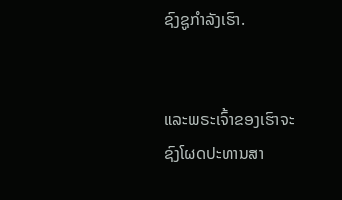ຊົງຊູກຳລັງເຮົາ.


ແລະພຣະເຈົ້າຂອງເຮົາຈະຊົງໂຜດປະທານສາ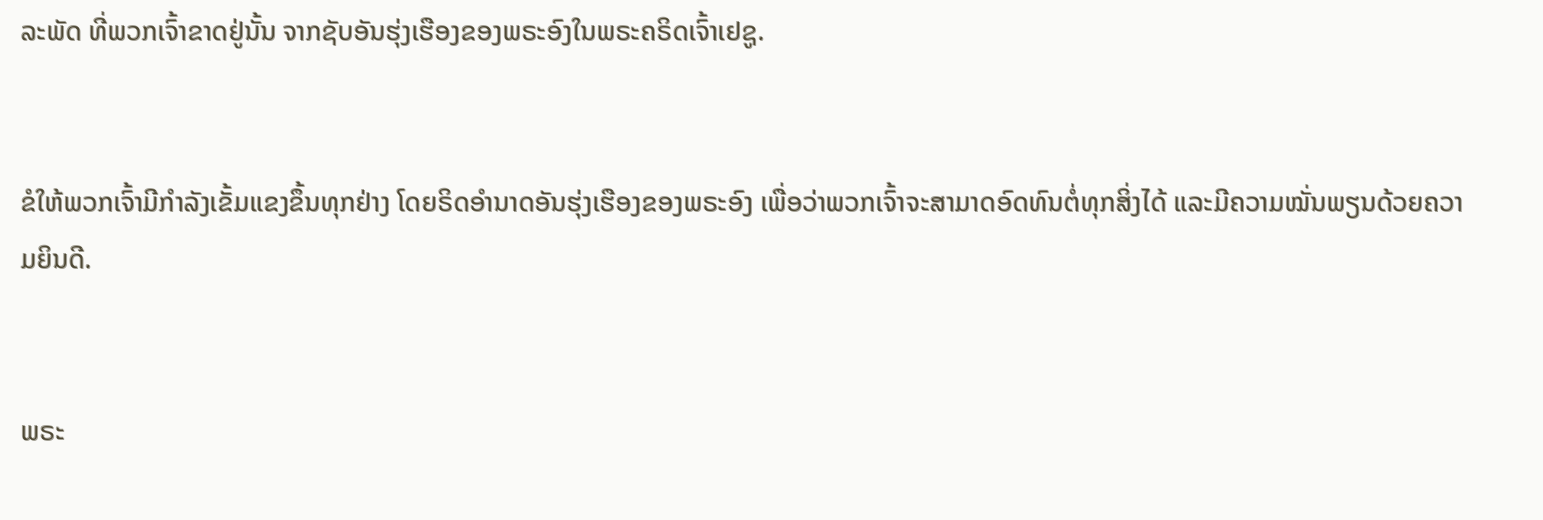ລະພັດ ທີ່ພວກເຈົ້າຂາດຢູ່ນັ້ນ ຈາກຊັບອັນຮຸ່ງເຮືອງຂອງພຣະອົງໃນພຣະຄຣິດເຈົ້າເຢຊູ.


ຂໍໃຫ້ພວກເຈົ້າມີກຳລັງເຂັ້ມແຂງຂຶ້ນທຸກຢ່າງ ໂດຍຣິດອຳນາດອັນຮຸ່ງເຮືອງຂອງພຣະອົງ ເພື່ອວ່າພວກເຈົ້າຈະສາມາດອົດທົນຕໍ່ທຸກສິ່ງໄດ້ ແລະມີຄວາມໝັ່ນພຽນດ້ວຍຄວາມຍິນດີ.


ພຣະ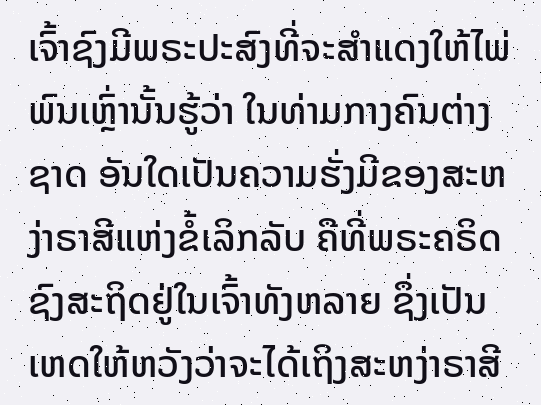ເຈົ້າຊົງມີພຣະປະສົງທີ່ຈະສຳແດງໃຫ້ໄພ່ພົນເຫຼົ່ານັ້ນຮູ້ວ່າ ໃນທ່າມກາງຄົນຕ່າງຊາດ ອັນໃດເປັນຄວາມຮັ່ງມີຂອງສະຫງ່າຣາສີແຫ່ງຂໍ້ເລິກລັບ ຄືທີ່ພຣະຄຣິດຊົງສະຖິດຢູ່ໃນເຈົ້າທັງຫລາຍ ຊຶ່ງເປັນເຫດໃຫ້ຫວັງວ່າຈະໄດ້ເຖິງສະຫງ່າຣາສີ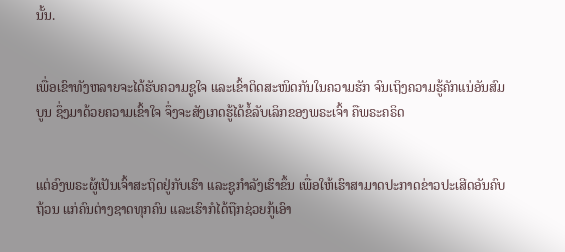ນັ້ນ.


ເພື່ອເຂົາທັງຫລາຍຈະໄດ້ຮັບຄວາມຊູໃຈ ແລະເຂົ້າຕິດສະໜິດກັນໃນຄວາມຮັກ ຈົນເຖິງຄວາມຮູ້ຄັກແນ່ອັນສົມບູນ ຊຶ່ງມາດ້ວຍຄວາມເຂົ້າໃຈ ຈຶ່ງຈະສັງເກດຮູ້ໄດ້ຂໍ້ລັບເລິກຂອງພຣະເຈົ້າ ຄືພຣະຄຣິດ


ແຕ່ອົງພຣະຜູ້ເປັນເຈົ້າສະຖິດຢູ່ກັບເຮົາ ແລະຊູກຳລັງເຮົາຂຶ້ນ ເພື່ອໃຫ້ເຮົາສາມາດປະກາດຂ່າວປະເສີດອັນຄົບຖ້ວນ ແກ່ຄົນຕ່າງຊາດທຸກຄົນ ແລະເຮົາກໍໄດ້ຖືກຊ່ວຍກູ້ເອົາ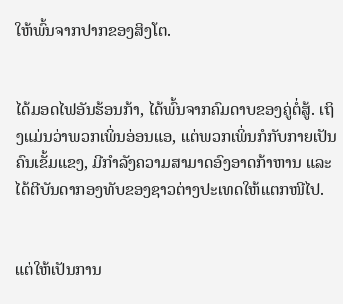ໃຫ້ພົ້ນຈາກປາກຂອງສິງໂຕ.


ໄດ້ມອດໄຟອັນຮ້ອນກ້າ, ໄດ້ພົ້ນຈາກຄົມດາບຂອງຄູ່ຕໍ່ສູ້. ເຖິງແມ່ນວ່າພວກເພິ່ນອ່ອນແອ, ແຕ່ພວກເພິ່ນກໍກັບກາຍເປັນຄົນເຂັ້ມແຂງ, ມີກຳລັງຄວາມສາມາດອົງອາດກ້າຫານ ແລະໄດ້ຕີບັນດາກອງທັບຂອງຊາວຕ່າງປະເທດໃຫ້ແຕກໜີໄປ.


ແຕ່ໃຫ້ເປັນການ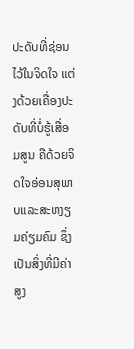ປະດັບທີ່ຊ່ອນໄວ້ໃນຈິດໃຈ ແຕ່ງດ້ວຍເຄື່ອງປະດັບທີ່ບໍ່ຮູ້ເສື່ອມສູນ ຄືດ້ວຍຈິດໃຈອ່ອນສຸພາບແລະສະຫງຽມຄ່ຽມຄົມ ຊຶ່ງເປັນສິ່ງທີ່ມີຄ່າສູງ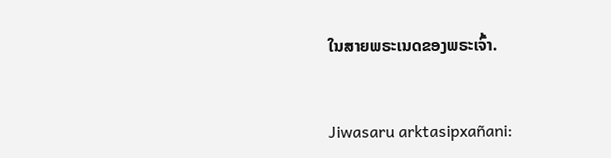ໃນສາຍພຣະເນດຂອງພຣະເຈົ້າ.


Jiwasaru arktasipxañani: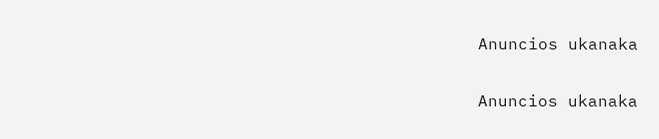Anuncios ukanaka


Anuncios ukanaka